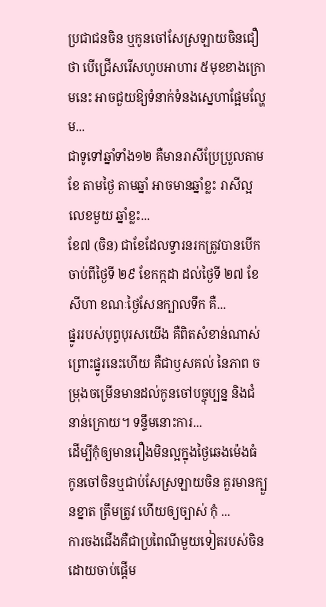ប្រជាជនចិន ឬកូនចៅសែស្រឡាយចិនជឿថា បើជ្រើសរើសហូបអាហារ ៥មុខខាងក្រោមនេះ អាចជួយឱ្យទំនាក់ទំនងស្នេហាផ្អែមល្ហែម...
ជាទូទៅឆ្នាំទាំង១២ គឺមានរាសីប្រែប្រួលតាមខែ តាមថ្ងៃ តាមឆ្នាំ អាចមានឆ្នាំខ្លះ រាសីល្អលេខមួយ ឆ្នាំខ្លះ...
ខែ៧ (ចិន) ជាខែដែលទ្វារនរកត្រូវបានបើក ចាប់ពីថ្ងៃទី ២៩ ខែកក្កដា ដល់ថ្ងៃទី ២៧ ខែសីហា ខណៈថ្ងៃសែនក្បាលទឹក គឺ...
ផ្នូររបស់បុព្វបុរសយើង គឺពិតសំខាន់ណាស់ ព្រោះផ្នូរនេះហើយ គឺជាឫសគល់ នៃភាព ចម្រុងចម្រើនមានដល់កូនចៅបច្ចុប្បន្ន និងជំនាន់ក្រោយ។ ទន្ទឹមនោះការ...
ដើម្បីកុំឲ្យមានរឿងមិនល្អក្នុងថ្ងៃឆេងម៉េងធំ កូនចៅចិនឬជាប់សែស្រឡាយចិន គួរមានក្បួនខ្នាត ត្រឹមត្រូវ ហើយឲ្យច្បាស់ កុំ ...
ការចងជើងគឺជាប្រពៃណីមួយទៀតរបស់ចិន ដោយចាប់ផ្ដើម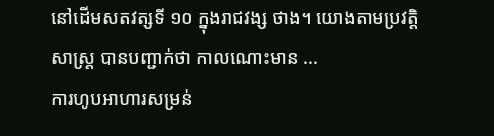នៅដើមសតវត្សទី ១០ ក្នុងរាជវង្ស ថាង។ យោងតាមប្រវត្តិសាស្ត្រ បានបញ្ជាក់ថា កាលណោះមាន ...
ការហូបអាហារសម្រន់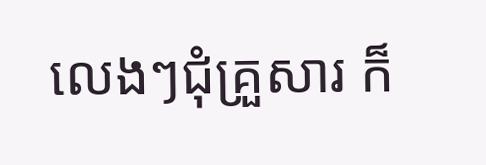លេងៗជុំគ្រួសារ ក៏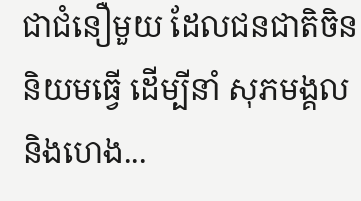ជាជំនឿមួយ ដែលជនជាតិចិននិយមធ្វើ ដើម្បីនាំ សុភមង្គល និងហេង...